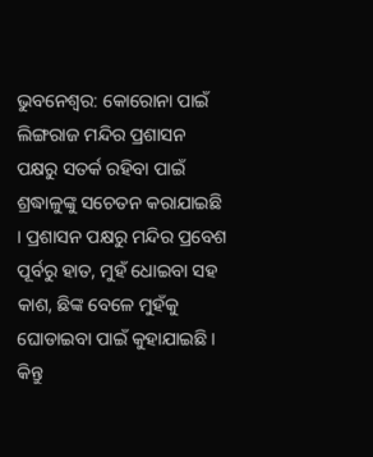ଭୁବନେଶ୍ୱର: କୋରୋନା ପାଇଁ ଲିଙ୍ଗରାଜ ମନ୍ଦିର ପ୍ରଶାସନ ପକ୍ଷରୁ ସତର୍କ ରହିବା ପାଇଁ ଶ୍ରଦ୍ଧାଳୁଙ୍କୁ ସଚେତନ କରାଯାଇଛି । ପ୍ରଶାସନ ପକ୍ଷରୁ ମନ୍ଦିର ପ୍ରବେଶ ପୂର୍ବରୁ ହାତ, ମୁହଁ ଧୋଇବା ସହ କାଶ, ଛିଙ୍କ ବେଳେ ମୁହଁକୁ ଘୋଡାଇବା ପାଇଁ କୁହାଯାଇଛି ।
କିନ୍ତୁ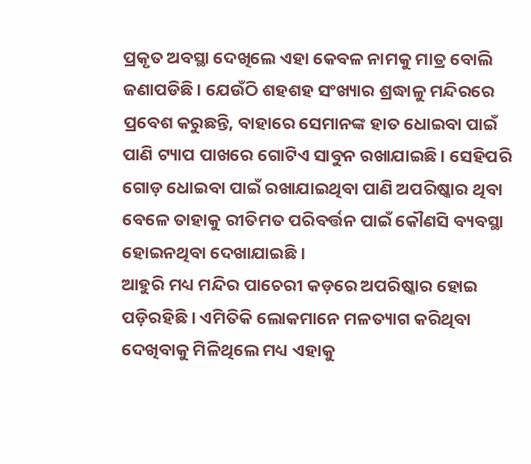ପ୍ରକୃତ ଅବସ୍ଥା ଦେଖିଲେ ଏହା କେବଳ ନାମକୁ ମାତ୍ର ବୋଲି ଜଣାପଡିଛି । ଯେଉଁଠି ଶହଶହ ସଂଖ୍ୟାର ଶ୍ରଦ୍ଧାଳୁ ମନ୍ଦିରରେ ପ୍ରବେଶ କରୁଛନ୍ତି, ବାହାରେ ସେମାନଙ୍କ ହାତ ଧୋଇବା ପାଇଁ ପାଣି ଟ୍ୟାପ ପାଖରେ ଗୋଟିଏ ସାବୁନ ରଖାଯାଇଛି । ସେହିପରି ଗୋଡ଼ ଧୋଇବା ପାଇଁ ରଖାଯାଇଥିବା ପାଣି ଅପରିଷ୍କାର ଥିବା ବେଳେ ତାହାକୁ ରୀତିମତ ପରିବର୍ତ୍ତନ ପାଇଁ କୌଣସି ବ୍ୟବସ୍ଥା ହୋଇନଥିବା ଦେଖାଯାଇଛି ।
ଆହୁରି ମଧ୍ୟ ମନ୍ଦିର ପାଚେରୀ କଡ଼ରେ ଅପରିଷ୍କାର ହୋଇ ପଡ଼ିରହିଛି । ଏମିତିକି ଲୋକମାନେ ମଳତ୍ୟାଗ କରିଥିବା ଦେଖିବାକୁ ମିଳିଥିଲେ ମଧ୍ୟ ଏହାକୁ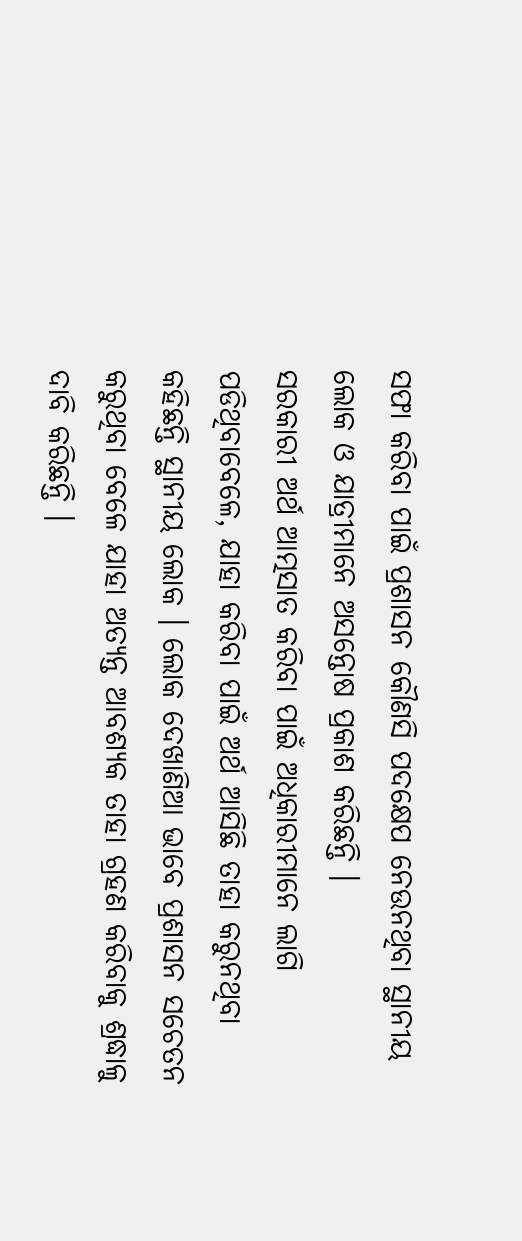ସଫା କରିବା ପାଇଁ ପ୍ରଶାସନ କୌଣସି ପଦକ୍ଷେପ ନେଉନଥିବା ସ୍ଥାନୀୟ ଲୋକ ଓ ଯାତ୍ରୀମାନେ ଅସନ୍ତୋଷ ପ୍ରକାଶ କରିଛନ୍ତି ।
ସରକାରୀ ଅର୍ଥ ଆତ୍ମସାତ କରିବା ପାଇଁ ଅଧିକାରୀମାନେ ଲାଗି ପଡିଥିବାବେଳେ, ଯାହା କରିବା ପାଇଁ ଅର୍ଥ ଆସିଛି ତାହା କରୁନଥିବା କହିଛନ୍ତି ସ୍ଥାନୀୟ ଲୋକ । ଲୋକ ଦେଖାଣିଆ ଭାବେ ପ୍ରଶାସନ ସଚେତନ କରୁଥିବା ବେଳେ ଯାହା ଅତ୍ୟନ୍ତ ଆବଶ୍ୟକ ତାହା ଗ୍ରହଣ କରିବାକୁ ଶ୍ରଦ୍ଧାଳୁ ଦାବି କରିଛନ୍ତି ।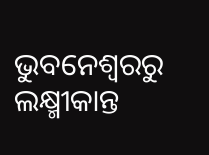ଭୁବନେଶ୍ୱରରୁ ଲକ୍ଷ୍ମୀକାନ୍ତ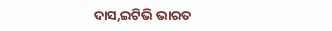ଦାସ,ଇଟିଭି ଭାରତ